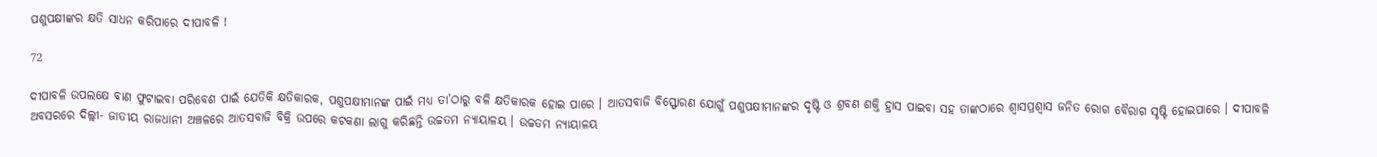ପଶୁପକ୍ଷୀଙ୍କର କ୍ଷତି ସାଧନ କରିପାରେ ଦୀପାବଳି !

72

ଦୀପାବଳି ଉପଲକ୍ଷେ ବାଣ ଫୁଟାଇବା ପରିବେଶ ପାଇଁ ଯେତିକି କ୍ଷତିକାରକ, ପଶୁପକ୍ଷୀମାନଙ୍କ ପାଇଁ ମଧ୍ୟ ତା’ଠାରୁ ବଳି କ୍ଷତିକାରକ ହୋଇ ପାରେ । ଆତସବାଜି ବିସ୍ଫୋରଣ ଯୋଗୁଁ ପଶୁପକ୍ଷୀମାନଙ୍କର ଦୃଷ୍ଟି ଓ ଶ୍ରବଣ ଶକ୍ତି ହ୍ରାସ ପାଇବା ସହ ତାଙ୍କଠାରେ ଶ୍ୱାସପ୍ରଶ୍ୱାସ ଜନିତ ରୋଗ ବୈରାଗ ସୃଷ୍ଟି ହୋଇପାରେ । ଦୀପାବଳି ଅବସରରେ ଦିଲ୍ଲୀ- ଜାତୀୟ ରାଜଧାନୀ ଅଞ୍ଚଳରେ ଆତସବାଜି ବିକ୍ରି ଉପରେ କଟକଣା ଲାଗୁ କରିଛନ୍ତି ଉଚ୍ଚତମ ନ୍ୟାୟାଳୟ । ଉଚ୍ଚତମ ନ୍ୟାୟାଳୟ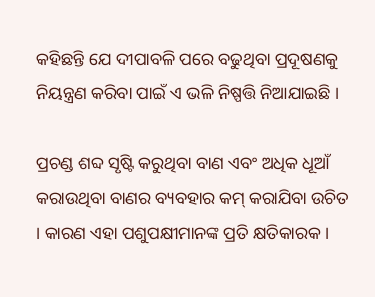କହିଛନ୍ତି ଯେ ଦୀପାବଳି ପରେ ବଢୁଥିବା ପ୍ରଦୂଷଣକୁ ନିୟନ୍ତ୍ରଣ କରିବା ପାଇଁ ଏ ଭଳି ନିଷ୍ପତ୍ତି ନିଆଯାଇଛି ।

ପ୍ରଚଣ୍ଡ ଶବ୍ଦ ସୃଷ୍ଟି କରୁଥିବା ବାଣ ଏବଂ ଅଧିକ ଧୂଆଁ କରାଉଥିବା ବାଣର ବ୍ୟବହାର କମ୍‌ କରାଯିବା ଉଚିତ । କାରଣ ଏହା ପଶୁପକ୍ଷୀମାନଙ୍କ ପ୍ରତି କ୍ଷତିକାରକ ।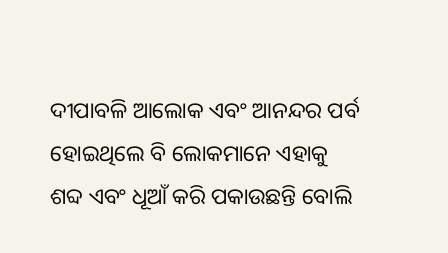ଦୀପାବଳି ଆଲୋକ ଏବଂ ଆନନ୍ଦର ପର୍ବ ହୋଇଥିଲେ ବି ଲୋକମାନେ ଏହାକୁ ଶବ୍ଦ ଏବଂ ଧୂଆଁ କରି ପକାଉଛନ୍ତି ବୋଲି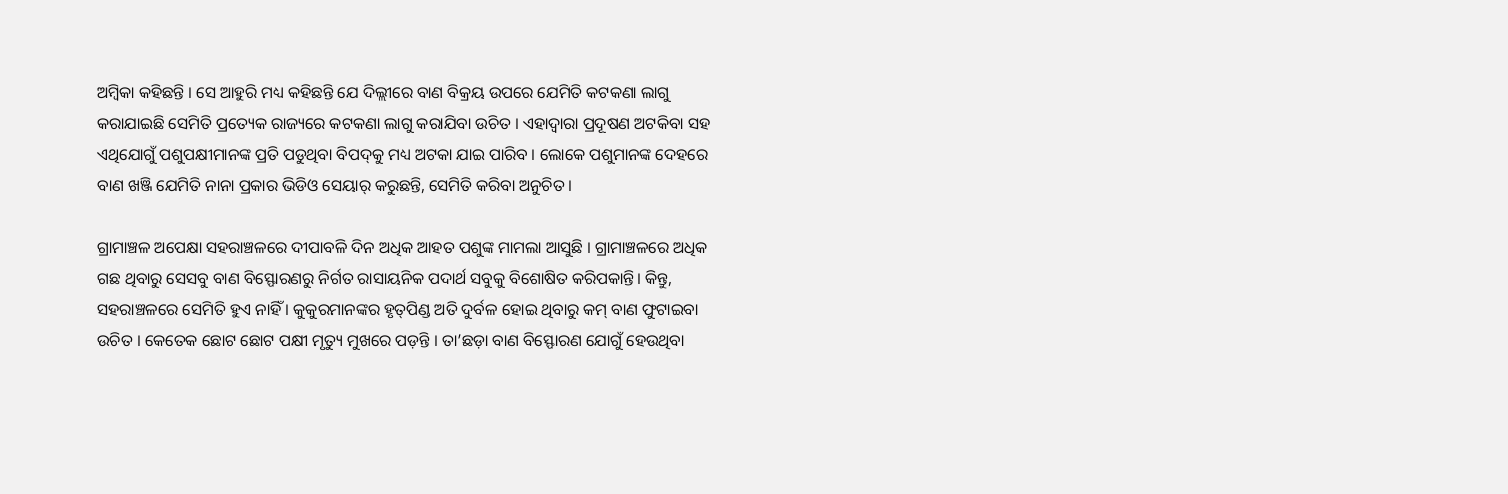ଅମ୍ବିକା କହିଛନ୍ତି । ସେ ଆହୁରି ମଧ୍ୟ କହିଛନ୍ତି ଯେ ଦିଲ୍ଲୀରେ ବାଣ ବିକ୍ରୟ ଉପରେ ଯେମିତି କଟକଣା ଲାଗୁ କରାଯାଇଛି ସେମିତି ପ୍ରତ୍ୟେକ ରାଜ୍ୟରେ କଟକଣା ଲାଗୁ କରାଯିବା ଉଚିତ । ଏହାଦ୍ୱାରା ପ୍ରଦୂଷଣ ଅଟକିବା ସହ ଏଥିଯୋଗୁଁ ପଶୁପକ୍ଷୀମାନଙ୍କ ପ୍ରତି ପଡୁଥିବା ବିପଦ୍‌କୁ ମଧ୍ୟ ଅଟକା ଯାଇ ପାରିବ । ଲୋକେ ପଶୁମାନଙ୍କ ଦେହରେ ବାଣ ଖଞ୍ଜି ଯେମିତି ନାନା ପ୍ରକାର ଭିଡିଓ ସେୟାର୍‌ କରୁଛନ୍ତି, ସେମିତି କରିବା ଅନୁଚିତ ।

ଗ୍ରାମାଞ୍ଚଳ ଅପେକ୍ଷା ସହରାଞ୍ଚଳରେ ଦୀପାବଳି ଦିନ ଅଧିକ ଆହତ ପଶୁଙ୍କ ମାମଲା ଆସୁଛି । ଗ୍ରାମାଞ୍ଚଳରେ ଅଧିକ ଗଛ ଥିବାରୁ ସେସବୁ ବାଣ ବିସ୍ଫୋରଣରୁ ନିର୍ଗତ ରାସାୟନିକ ପଦାର୍ଥ ସବୁକୁ ବିଶୋଷିତ କରିପକାନ୍ତି। କିନ୍ତୁ, ସହରାଞ୍ଚଳରେ ସେମିତି ହୁଏ ନାହିଁ । କୁକୁରମାନଙ୍କର ହୃତ୍‌ପିଣ୍ଡ ଅତି ଦୁର୍ବଳ ହୋଇ ଥିବାରୁ କମ୍‌ ବାଣ ଫୁଟାଇବା ଉଚିତ । କେତେକ ଛୋଟ ଛୋଟ ପକ୍ଷୀ ମୃତ୍ୟୁ ମୁଖରେ ପଡ଼ନ୍ତି । ତା’ଛଡ଼ା ବାଣ ବିସ୍ଫୋରଣ ଯୋଗୁଁ ହେଉଥିବା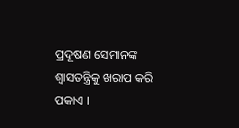ପ୍ରଦୂଷଣ ସେମାନଙ୍କ ଶ୍ୱାସତନ୍ତ୍ରିକୁ ଖରାପ କରି ପକାଏ ।